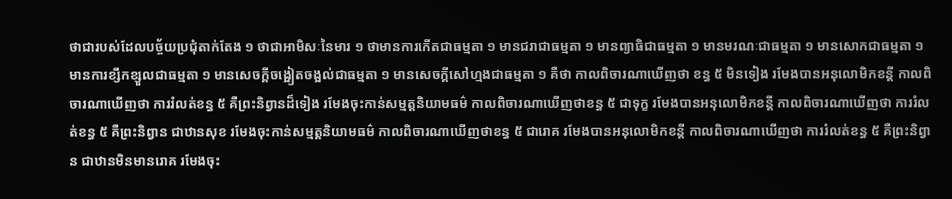ថាជារបស់ដែលបច្ច័យប្រជុំតាក់តែង ១ ថាជាអាមិសៈនៃមារ ១ ថាមានការកើតជាធម្មតា ១ មានជរាជាធម្មតា ១ មានព្យាធិជាធម្មតា ១ មានមរណៈជាធម្មតា ១ មានសោកជាធម្មតា ១ មានការខ្សឹកខ្សួលជាធម្មតា ១ មានសេចក្តីចង្អៀតចង្អល់ជាធម្មតា ១ មានសេចក្តីសៅហ្មងជាធម្មតា ១ គឺថា កាលពិចារណាឃើញថា ខន្ធ ៥ មិនទៀង រមែងបានអនុលោមិកខន្តី កាលពិចារណាឃើញថា ការរំលត់ខន្ធ ៥ គឺព្រះនិព្វានដ៏ទៀង រមែងចុះកាន់សម្មត្តនិយាមធម៌ កាលពិចារណាឃើញថាខន្ធ ៥ ជាទុក្ខ រមែងបានអនុលោមិកខន្តី កាលពិចារណាឃើញថា ការរំលត់ខន្ធ ៥ គឺព្រះនិព្វាន ជាឋានសុខ រមែងចុះកាន់សម្មត្តនិយាមធម៌ កាលពិចារណាឃើញថាខន្ធ ៥ ជារោគ រមែងបានអនុលោមិកខន្តី កាលពិចារណាឃើញថា ការរំលត់ខន្ធ ៥ គឺព្រះនិព្វាន ជាឋានមិនមានរោគ រមែងចុះ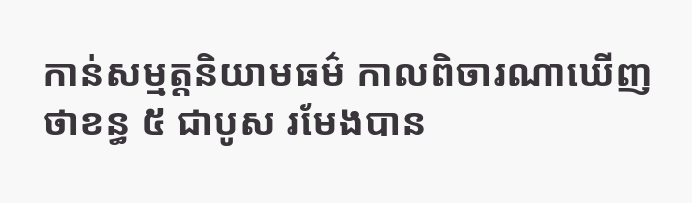កាន់សម្មត្តនិយាមធម៌ កាលពិចារណាឃើញថាខន្ធ ៥ ជាបូស រមែងបាន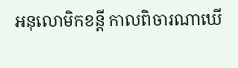អនុលោមិកខន្តី កាលពិចារណាឃើ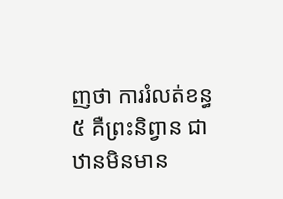ញថា ការរំលត់ខន្ធ ៥ គឺព្រះនិព្វាន ជាឋានមិនមាន